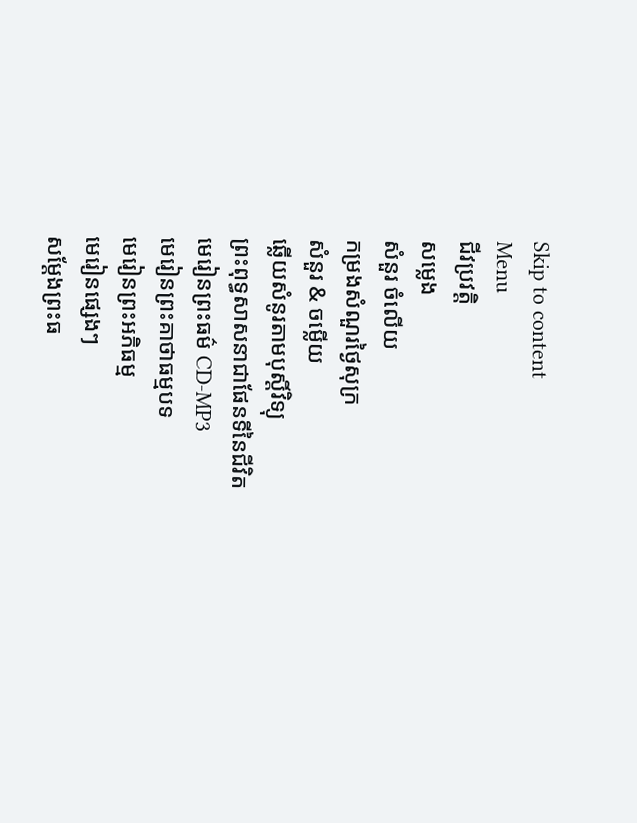Skip to content
Menu
ជីវប្រវត្តិ
សម្លេង
សំនួរ ចំលេីយ
កម្រងសំណួរថ្ងៃសុក្រ
សំនួរ & ចម្លើយ
ឆ្លើយសំនូរតាមបុស្តិ៍វិទ្យុ
ព្រះពុទ្ធសាសនាជាផែនទីនៃជីវិត
មេរៀនព្រះធម៌ CD-MP3
មេរៀនព្រះគាថាធម្មបទ
មេរៀនព្រះអភិធម្ម
មេរៀនផ្សេងៗ
សម្តែងព្រះធ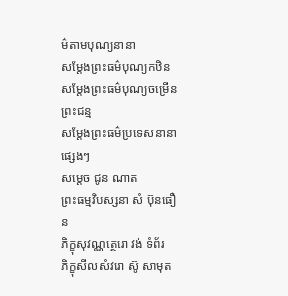ម៌តាមបុណ្យនានា
សម្តែងព្រះធម៌បុណ្យកឋិន
សម្តែងព្រះធម៌បុណ្យចម្រើនព្រះជន្ម
សម្តែងព្រះធម៌ប្រទេសនានា
ផ្សេងៗ
សម្តេច ជូន ណាត
ព្រះធម្មវិបស្សនា សំ ប៊ុនធឿន
ភិក្ខុសុវណ្ណត្ថេរោ វង់ ទំព័រ
ភិក្ខុសីលសំវរោ ស៊ូ សាមុត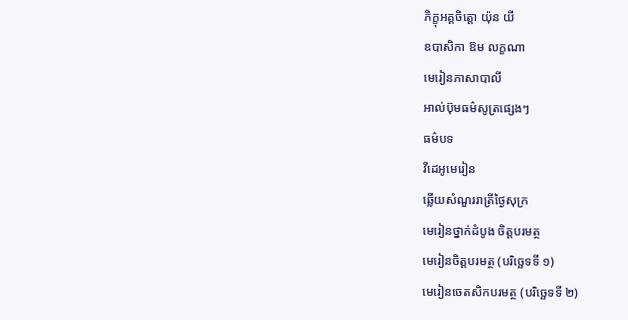ភិក្ខុអគ្គចិត្តោ យ៉ុន យី
ឧបាសិកា ឱម លក្ខណា
មេរៀនភាសាបាលី
អាល់ប៊ុមធម៌សូត្រផ្សេងៗ
ធម៌បទ
វីដេអូមេរៀន
ឆ្លើយសំណួររាត្រីថ្ងៃសុក្រ
មេរៀនថ្នាក់ដំបូង ចិត្តបរមត្ថ
មេរៀនចិត្តបរមត្ថ (បរិច្ឆេទទី ១)
មេរៀនចេតសិកបរមត្ថ (បរិច្ឆេទទី ២)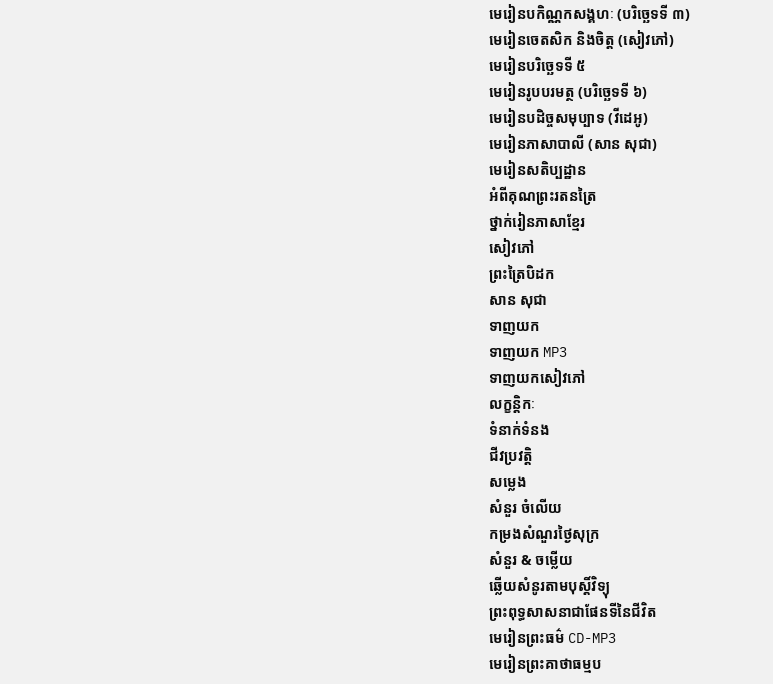មេរៀនបកិណ្ណកសង្គហៈ (បរិច្ឆេទទី ៣)
មេរៀនចេតសិក និងចិត្ត (សៀវភៅ)
មេរៀនបរិច្ឆេទទី ៥
មេរៀនរូបបរមត្ថ (បរិច្ឆេទទី ៦)
មេរៀនបដិច្ចសមុប្បាទ (វីដេអូ)
មេរៀនភាសាបាលី (សាន សុជា)
មេរៀនសតិប្បដ្ឋាន
អំពីគុណព្រះរតនត្រៃ
ថ្នាក់រៀនភាសាខ្មែរ
សៀវភៅ
ព្រះត្រៃបិដក
សាន សុជា
ទាញយក
ទាញយក MP3
ទាញយកសៀវភៅ
លក្ខន្តិកៈ
ទំនាក់ទំនង
ជីវប្រវត្តិ
សម្លេង
សំនួរ ចំលេីយ
កម្រងសំណួរថ្ងៃសុក្រ
សំនួរ & ចម្លើយ
ឆ្លើយសំនូរតាមបុស្តិ៍វិទ្យុ
ព្រះពុទ្ធសាសនាជាផែនទីនៃជីវិត
មេរៀនព្រះធម៌ CD-MP3
មេរៀនព្រះគាថាធម្មប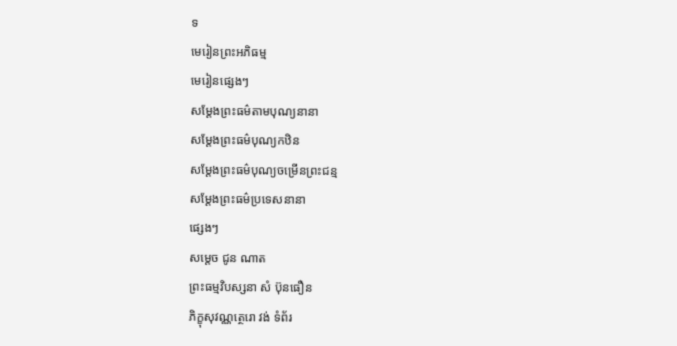ទ
មេរៀនព្រះអភិធម្ម
មេរៀនផ្សេងៗ
សម្តែងព្រះធម៌តាមបុណ្យនានា
សម្តែងព្រះធម៌បុណ្យកឋិន
សម្តែងព្រះធម៌បុណ្យចម្រើនព្រះជន្ម
សម្តែងព្រះធម៌ប្រទេសនានា
ផ្សេងៗ
សម្តេច ជូន ណាត
ព្រះធម្មវិបស្សនា សំ ប៊ុនធឿន
ភិក្ខុសុវណ្ណត្ថេរោ វង់ ទំព័រ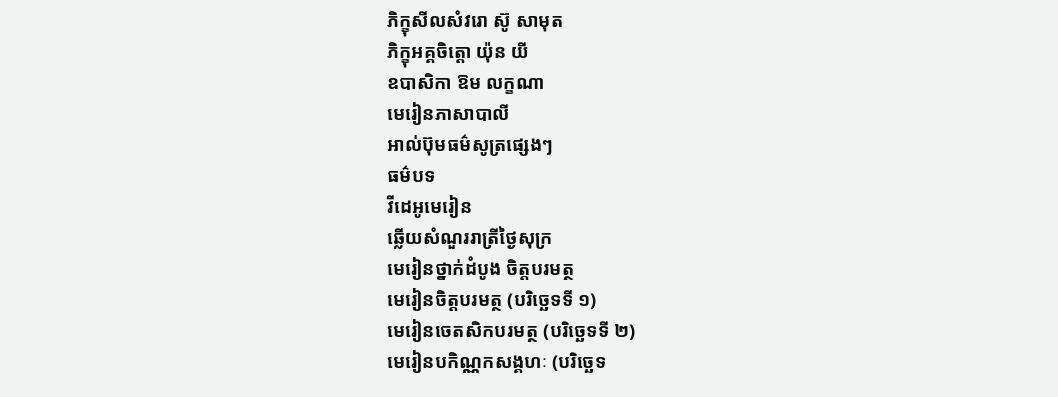ភិក្ខុសីលសំវរោ ស៊ូ សាមុត
ភិក្ខុអគ្គចិត្តោ យ៉ុន យី
ឧបាសិកា ឱម លក្ខណា
មេរៀនភាសាបាលី
អាល់ប៊ុមធម៌សូត្រផ្សេងៗ
ធម៌បទ
វីដេអូមេរៀន
ឆ្លើយសំណួររាត្រីថ្ងៃសុក្រ
មេរៀនថ្នាក់ដំបូង ចិត្តបរមត្ថ
មេរៀនចិត្តបរមត្ថ (បរិច្ឆេទទី ១)
មេរៀនចេតសិកបរមត្ថ (បរិច្ឆេទទី ២)
មេរៀនបកិណ្ណកសង្គហៈ (បរិច្ឆេទ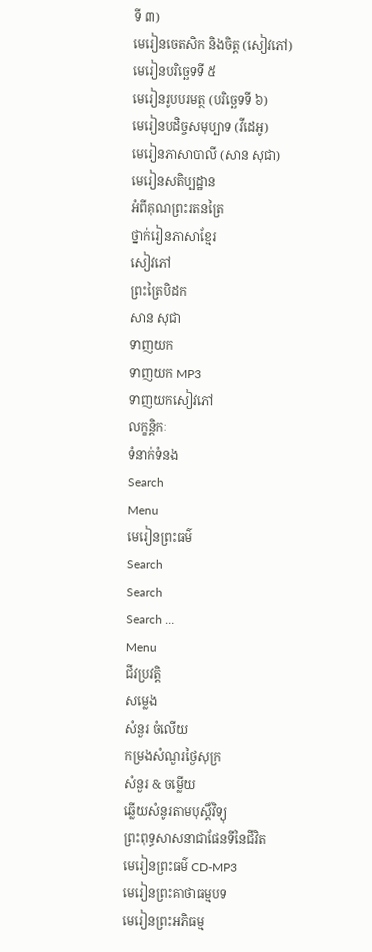ទី ៣)
មេរៀនចេតសិក និងចិត្ត (សៀវភៅ)
មេរៀនបរិច្ឆេទទី ៥
មេរៀនរូបបរមត្ថ (បរិច្ឆេទទី ៦)
មេរៀនបដិច្ចសមុប្បាទ (វីដេអូ)
មេរៀនភាសាបាលី (សាន សុជា)
មេរៀនសតិប្បដ្ឋាន
អំពីគុណព្រះរតនត្រៃ
ថ្នាក់រៀនភាសាខ្មែរ
សៀវភៅ
ព្រះត្រៃបិដក
សាន សុជា
ទាញយក
ទាញយក MP3
ទាញយកសៀវភៅ
លក្ខន្តិកៈ
ទំនាក់ទំនង
Search
Menu
មេរៀនព្រះធម៌
Search
Search
Search …
Menu
ជីវប្រវត្តិ
សម្លេង
សំនួរ ចំលេីយ
កម្រងសំណួរថ្ងៃសុក្រ
សំនួរ & ចម្លើយ
ឆ្លើយសំនូរតាមបុស្តិ៍វិទ្យុ
ព្រះពុទ្ធសាសនាជាផែនទីនៃជីវិត
មេរៀនព្រះធម៌ CD-MP3
មេរៀនព្រះគាថាធម្មបទ
មេរៀនព្រះអភិធម្ម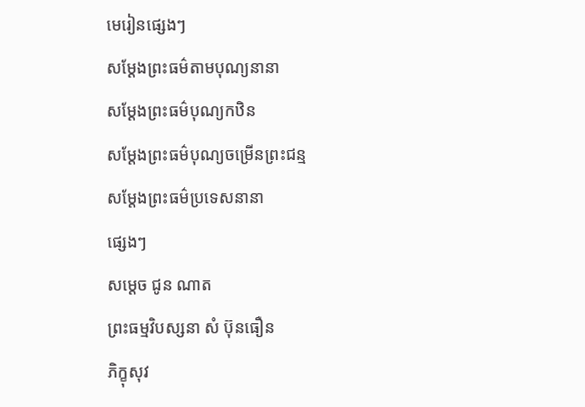មេរៀនផ្សេងៗ
សម្តែងព្រះធម៌តាមបុណ្យនានា
សម្តែងព្រះធម៌បុណ្យកឋិន
សម្តែងព្រះធម៌បុណ្យចម្រើនព្រះជន្ម
សម្តែងព្រះធម៌ប្រទេសនានា
ផ្សេងៗ
សម្តេច ជូន ណាត
ព្រះធម្មវិបស្សនា សំ ប៊ុនធឿន
ភិក្ខុសុវ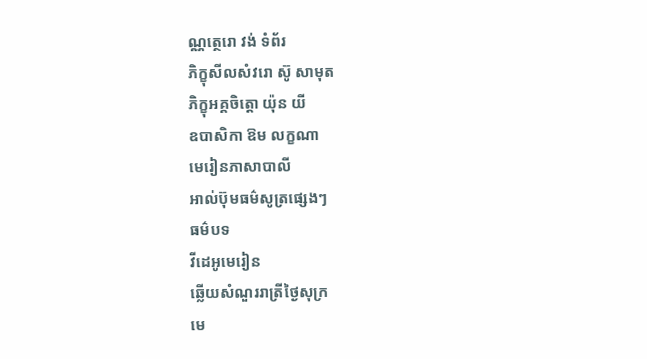ណ្ណត្ថេរោ វង់ ទំព័រ
ភិក្ខុសីលសំវរោ ស៊ូ សាមុត
ភិក្ខុអគ្គចិត្តោ យ៉ុន យី
ឧបាសិកា ឱម លក្ខណា
មេរៀនភាសាបាលី
អាល់ប៊ុមធម៌សូត្រផ្សេងៗ
ធម៌បទ
វីដេអូមេរៀន
ឆ្លើយសំណួររាត្រីថ្ងៃសុក្រ
មេ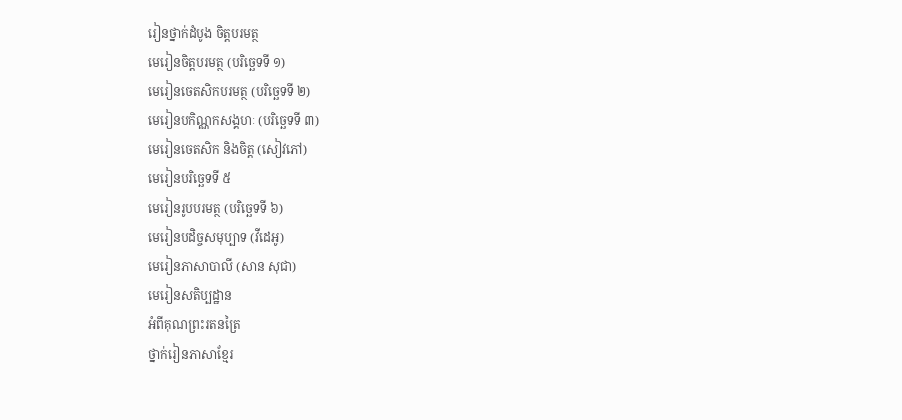រៀនថ្នាក់ដំបូង ចិត្តបរមត្ថ
មេរៀនចិត្តបរមត្ថ (បរិច្ឆេទទី ១)
មេរៀនចេតសិកបរមត្ថ (បរិច្ឆេទទី ២)
មេរៀនបកិណ្ណកសង្គហៈ (បរិច្ឆេទទី ៣)
មេរៀនចេតសិក និងចិត្ត (សៀវភៅ)
មេរៀនបរិច្ឆេទទី ៥
មេរៀនរូបបរមត្ថ (បរិច្ឆេទទី ៦)
មេរៀនបដិច្ចសមុប្បាទ (វីដេអូ)
មេរៀនភាសាបាលី (សាន សុជា)
មេរៀនសតិប្បដ្ឋាន
អំពីគុណព្រះរតនត្រៃ
ថ្នាក់រៀនភាសាខ្មែរ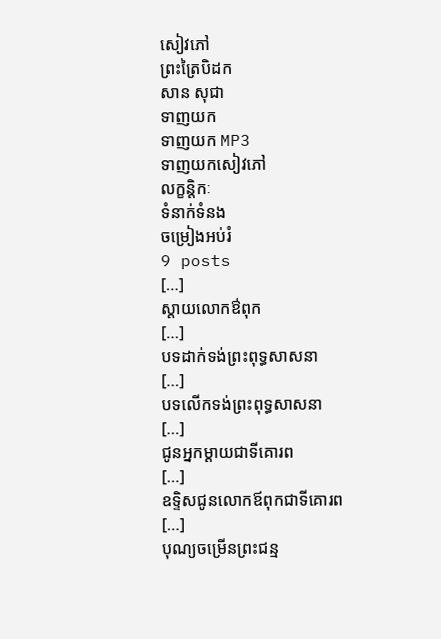សៀវភៅ
ព្រះត្រៃបិដក
សាន សុជា
ទាញយក
ទាញយក MP3
ទាញយកសៀវភៅ
លក្ខន្តិកៈ
ទំនាក់ទំនង
ចម្រៀងអប់រំ
9 posts
[…]
ស្តាយលោកឳពុក
[…]
បទដាក់ទង់ព្រះពុទ្ធសាសនា
[…]
បទលើកទង់ព្រះពុទ្ធសាសនា
[…]
ជូនអ្នកម្តាយជាទីគោរព
[…]
ឧទ្ទិសជូនលោកឪពុកជាទីគោរព
[…]
បុណ្យចម្រើនព្រះជន្ម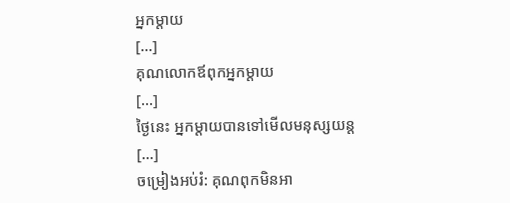អ្នកម្តាយ
[…]
គុណលោកឪពុកអ្នកម្តាយ
[…]
ថ្ងៃនេះ អ្នកម្តាយបានទៅមើលមនុស្សយន្ត
[…]
ចម្រៀងអប់រំ: គុណពុកមិនអា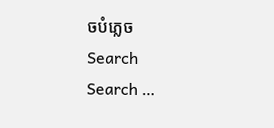ចបំភ្លេច
Search
Search …